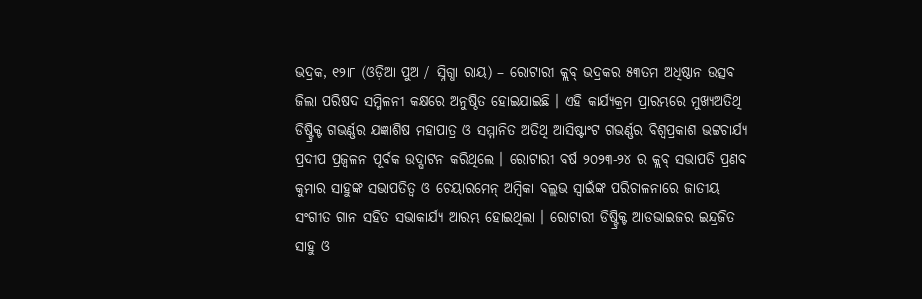ଭଦ୍ରକ, ୧୨ା୮ (ଓଡ଼ିଆ ପୁଅ / ସ୍ନିଗ୍ଧା ରାୟ) – ରୋଟାରୀ କ୍ଲବ୍ ଭଦ୍ରକର ୫୩ତମ ଅଧିଷ୍ଠାନ ଉତ୍ସବ ଜିଲା ପରିଷଦ ସମ୍ମିଳନୀ କକ୍ଷରେ ଅନୁଷ୍ଠିତ ହୋଇଯାଇଛି । ଏହି କାର୍ଯ୍ୟକ୍ରମ ପ୍ରାରମ୍ଭରେ ମୁଖ୍ୟଅତିଥି ଡିଷ୍ଟ୍ରିକ୍ଟ ଗଭର୍ଣ୍ଣର ଯଜ୍ଞାଶିଷ ମହାପାତ୍ର ଓ ସମ୍ମାନିତ ଅତିଥି ଆସିଷ୍ଟାଂଟ ଗଭର୍ଣ୍ଣର ବିଶ୍ୱପ୍ରକାଶ ଭଟ୍ଟଚାର୍ଯ୍ୟ ପ୍ରଦୀପ ପ୍ରଜ୍ୱଳନ ପୂର୍ବକ ଉଦ୍ଘାଟନ କରିଥିଲେ । ରୋଟାରୀ ବର୍ଷ ୨୦୨୩-୨୪ ର କ୍ଲବ୍ ସଭାପତି ପ୍ରଣବ କୁମାର ସାହୁଙ୍କ ସଭାପତିତ୍ୱ ଓ ଚେୟାରମେନ୍ ଅମ୍ବିକା ବଲ୍ଲଭ ସ୍ୱାଇଁଙ୍କ ପରିଚାଳନାରେ ଜାତୀୟ ସଂଗୀତ ଗାନ ସହିତ ସଭାକାର୍ଯ୍ୟ ଆରମ୍ଭ ହୋଇଥିଲା । ରୋଟାରୀ ଡିଷ୍ଟ୍ରିକ୍ଟ ଆଡଭାଇଜର ଇନ୍ଦ୍ରଜିତ ସାହୁ ଓ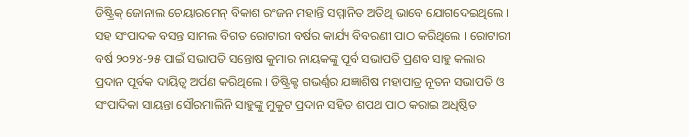ଡିଷ୍ଟ୍ରିକ୍ ଜୋନାଲ ଚେୟାରମେନ୍ ବିକାଶ ରଂଜନ ମହାନ୍ତି ସମ୍ମାନିତ ଅତିଥି ଭାବେ ଯୋଗଦେଇଥିଲେ । ସହ ସଂପାଦକ ବସନ୍ତ ସାମଲ ବିଗତ ରୋଟାରୀ ବର୍ଷର କାର୍ଯ୍ୟ ବିବରଣୀ ପାଠ କରିଥିଲେ । ରୋଟାରୀ ବର୍ଷ ୨୦୨୪-୨୫ ପାଇଁ ସଭାପତି ସନ୍ତୋଷ କୁମାର ନାୟକଙ୍କୁ ପୂର୍ବ ସଭାପତି ପ୍ରଣବ ସାହୁ କଲାର ପ୍ରଦାନ ପୂର୍ବକ ଦାୟିତ୍ୱ ଅର୍ପଣ କରିଥିଲେ । ଡିଷ୍ଟ୍ରିକ୍ଟ ଗଭର୍ଣ୍ଣର ଯଜ୍ଞାଶିଷ ମହାପାତ୍ର ନୂତନ ସଭାପତି ଓ ସଂପାଦିକା ସାୟନ୍ତା ସୌରମାଲିନି ସାହୁଙ୍କୁ ମୁକୁଟ ପ୍ରଦାନ ସହିତ ଶପଥ ପାଠ କରାଇ ଅଧିଷ୍ଠିତ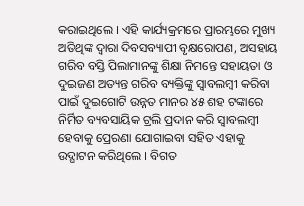କରାଇଥିଲେ । ଏହି କାର୍ଯ୍ୟକ୍ରମରେ ପ୍ରାରମ୍ଭରେ ମୁଖ୍ୟ ଅତିଥିଙ୍କ ଦ୍ୱାରା ଦିବସବ୍ୟାପୀ ବୃକ୍ଷରୋପଣ, ଅସହାୟ ଗରିବ ବସ୍ତି ପିଲାମାନଙ୍କୁ ଶିକ୍ଷା ନିମନ୍ତେ ସହାୟତା ଓ ଦୁଇଜଣ ଅତ୍ୟନ୍ତ ଗରିବ ବ୍ୟକ୍ତିଙ୍କୁ ସ୍ୱାବଲମ୍ବୀ କରିବା ପାଇଁ ଦୁଇଗୋଟି ଉନ୍ନତ ମାନର ୪୫ ଶହ ଟଙ୍କାରେ ନିର୍ମିତ ବ୍ୟବସାୟିକ ଟ୍ରଲି ପ୍ରଦାନ କରି ସ୍ୱାବଲମ୍ବୀ ହେବାକୁ ପ୍ରେରଣା ଯୋଗାଇବା ସହିତ ଏହାକୁ ଉଦ୍ଘାଟନ କରିଥିଲେ । ବିଗତ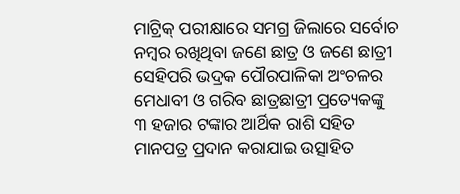ମାଟ୍ରିକ୍ ପରୀକ୍ଷାରେ ସମଗ୍ର ଜିଲାରେ ସର୍ବୋଚ ନମ୍ବର ରଖିଥିବା ଜଣେ ଛାତ୍ର ଓ ଜଣେ ଛାତ୍ରୀ ସେହିପରି ଭଦ୍ରକ ପୌରପାଳିକା ଅଂଚଳର ମେଧାବୀ ଓ ଗରିବ ଛାତ୍ରଛାତ୍ରୀ ପ୍ରତ୍ୟେକଙ୍କୁ ୩ ହଜାର ଟଙ୍କାର ଆର୍ଥିକ ରାଶି ସହିତ ମାନପତ୍ର ପ୍ରଦାନ କରାଯାଇ ଉତ୍ସାହିତ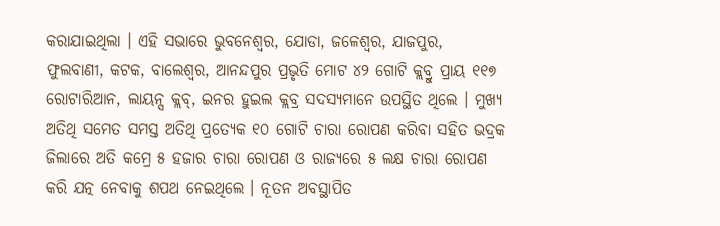କରାଯାଇଥିଲା । ଏହି ସଭାରେ ଭୁବନେଶ୍ୱର, ଯୋଡା, ଜଳେଶ୍ୱର, ଯାଜପୁର, ଫୁଲବାଣୀ, କଟକ, ବାଲେଶ୍ୱର, ଆନନ୍ଦପୁର ପ୍ରଭୃତି ମୋଟ ୪୨ ଗୋଟି କ୍ଲବ୍ରୁ ପ୍ରାୟ ୧୧୭ ରୋଟାରିଆନ, ଲାୟନ୍ସ କ୍ଲବ୍, ଇନର ହୁଇଲ କ୍ଲବ୍ର ସଦସ୍ୟମାନେ ଉପସ୍ଥିତ ଥିଲେ । ମୁଖ୍ୟ ଅତିଥି ସମେତ ସମସ୍ତ ଅତିଥି ପ୍ରତ୍ୟେକ ୧୦ ଗୋଟି ଚାରା ରୋପଣ କରିବା ସହିତ ଭଦ୍ରକ ଜିଲାରେ ଅତି କମ୍ରେ ୫ ହଜାର ଚାରା ରୋପଣ ଓ ରାଜ୍ୟରେ ୫ ଲକ୍ଷ ଚାରା ରୋପଣ କରି ଯତ୍ନ ନେବାକୁ ଶପଥ ନେଇଥିଲେ । ନୂତନ ଅବସ୍ଥାପିତ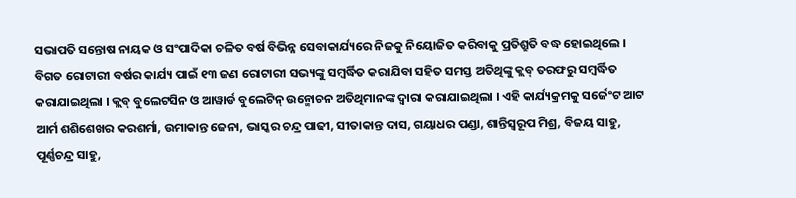ସଭାପତି ସନ୍ତୋଷ ନାୟକ ଓ ସଂପାଦିକା ଚଳିତ ବର୍ଷ ବିଭିନ୍ନ ସେବାକାର୍ଯ୍ୟରେ ନିଜକୁ ନିୟୋଜିତ କରିବାକୁ ପ୍ରତିଶ୍ରୁତି ବଦ୍ଧ ହୋଇଥିଲେ । ବିଗତ ରୋଟାରୀ ବର୍ଷର କାର୍ଯ୍ୟ ପାଇଁ ୧୩ ଜଣ ରୋଟାରୀ ସଭ୍ୟଙ୍କୁ ସମ୍ବର୍ଦ୍ଧିତ କରାଯିବା ସହିତ ସମସ୍ତ ଅତିଥିଙ୍କୁ କ୍ଲବ୍ ତରଫରୁ ସମ୍ବର୍ଦ୍ଧିତ କରାଯାଇଥିଲା । କ୍ଲବ୍ ବୁଲେଟସିନ ଓ ଆୱାର୍ଡ ବୁଲେଟିନ୍ ଉନ୍ମୋଚନ ଅତିଥିମାନଙ୍କ ଦ୍ୱାରା କରାଯାଇଥିଲା । ଏହି କାର୍ଯ୍ୟକ୍ରମକୁ ସର୍ଜେଂଟ ଆଟ ଆର୍ମ ଶଶିଶେଖର କରଶର୍ମା, ଉମାକାନ୍ତ ଜେନା, ଭାସ୍କର ଚନ୍ଦ୍ର ପାଢୀ, ସୀତାକାନ୍ତ ଦାସ, ଗୟାଧର ପଣ୍ଡା, ଶାନ୍ତିସ୍ୱରୂପ ମିଶ୍ର, ବିଜୟ ସାହୁ, ପୂର୍ଣ୍ଣଚନ୍ଦ୍ର ସାହୁ,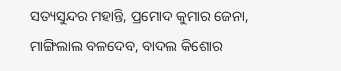ସତ୍ୟସୁନ୍ଦର ମହାନ୍ତି, ପ୍ରମୋଦ କୁମାର ଜେନା, ମାଙ୍ଗିଲାଲ ବଳଦେବ, ବାଦଲ କିଶୋର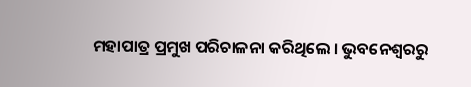ମହାପାତ୍ର ପ୍ରମୁଖ ପରିଚାଳନା କରିଥିଲେ । ଭୁବନେଶ୍ୱରରୁ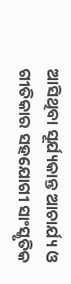ଆସିଥିବା ସୂର୍ଯ୍ୟକାନ୍ତ ଆଚାର୍ଯ୍ୟ ଓ ଗୀତିକାର ସହଯୋଗୀ ସାଂସ୍କୃତିକ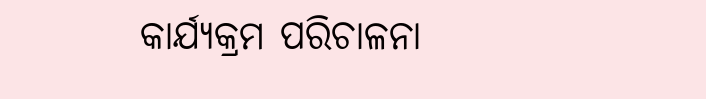କାର୍ଯ୍ୟକ୍ରମ ପରିଚାଳନା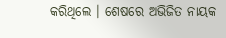କରିଥିଲେ । ଶେଷରେ ଅଭିଜିତ ନାୟକ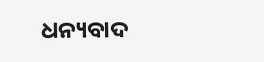ଧନ୍ୟବାଦ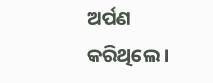ଅର୍ପଣ କରିଥିଲେ ।